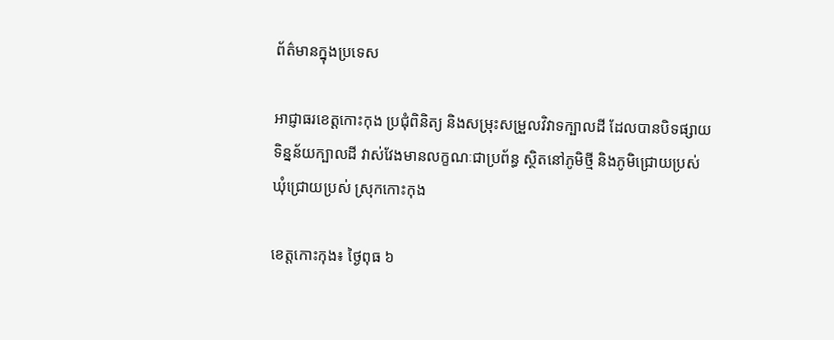ព័ត៌មានក្នុងប្រទេស

អាជ្ញាធរខេត្តកោះកុង ប្រជុំពិនិត្យ និងសម្រុះសម្រួលវិវាទក្បាលដី ដែលបានបិទផ្សាយទិន្នន័យក្បាលដី វាស់វែងមានលក្ខណៈជាប្រព័ន្ធ ស្ថិតនៅភូមិថ្មី និងភូមិជ្រោយប្រស់ ឃុំជ្រោយប្រស់ ស្រុកកោះកុង

ខេត្តកោះកុង៖ ថ្ងៃពុធ ៦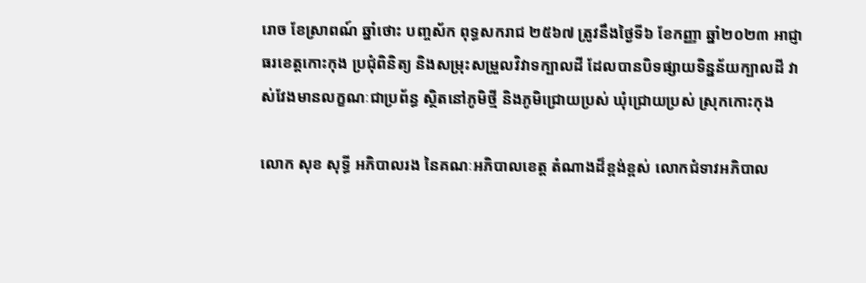រោច ខែស្រាពណ៍ ឆ្នាំថោះ បញ្ចស័ក ពុទ្ធសករាជ ២៥៦៧ ត្រូវនឹងថ្ងៃទី៦ ខែកញ្ញា ឆ្នាំ២០២៣ អាជ្ញាធរខេត្តកោះកុង ប្រជុំពិនិត្យ និងសម្រុះសម្រួលវិវាទក្បាលដី ដែលបានបិទផ្សាយទិន្នន័យក្បាលដី វាស់វែងមានលក្ខណៈជាប្រព័ន្ធ ស្ថិតនៅភូមិថ្មី និងភូមិជ្រោយប្រស់ ឃុំជ្រោយប្រស់ ស្រុកកោះកុង

លោក សុខ សុទ្ធី អភិបាលរង នៃគណៈអភិបាលខេត្ត តំណាងដ៏ខ្ពង់ខ្ពស់ លោកជំទាវអភិបាល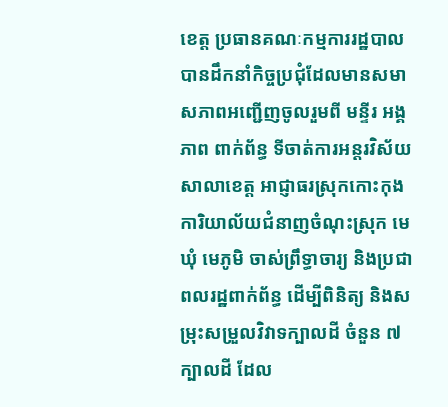ខេត្ត ប្រធានគណៈកម្មការរដ្ឋបាល បានដឹកនាំកិច្ចប្រជុំដែលមានសមាសភាពអញ្ជើញចូលរួមពី មន្ទីរ អង្គភាព ពាក់ព័ន្ធ ទីចាត់ការអន្តរវិស័យសាលាខេត្ត អាជ្ញាធរស្រុកកោះកុង ការិយាល័យជំនាញចំណុះស្រុក មេឃុំ មេភូមិ ចាស់ព្រឹទ្ធាចារ្យ និងប្រជាពលរដ្ឋពាក់ព័ន្ធ ដើម្បីពិនិត្យ និងសម្រុះសម្រួលវិវាទក្បាលដី ចំនួន ៧ក្បាលដី ដែល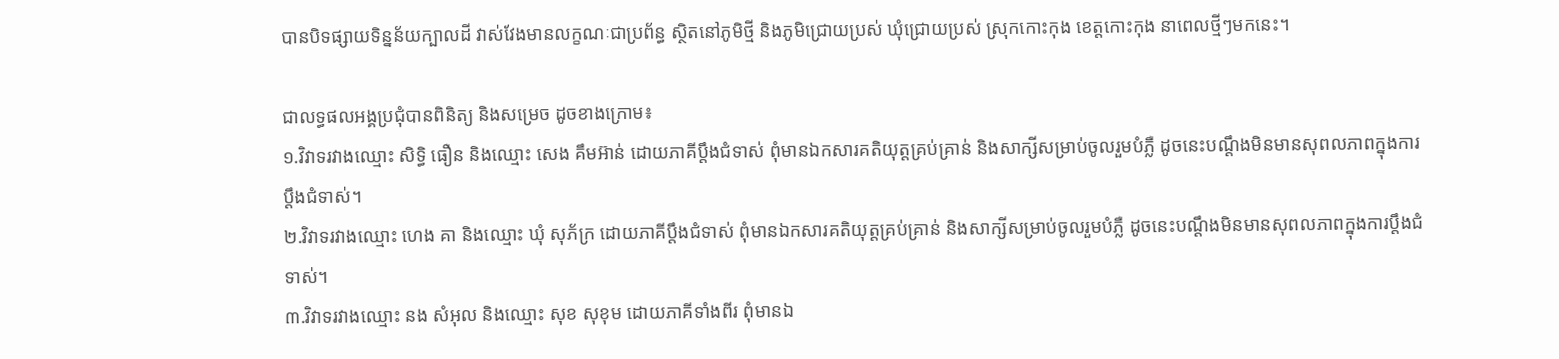បានបិទផ្សាយទិន្នន័យក្បាលដី វាស់វែងមានលក្ខណៈជាប្រព័ន្ធ ស្ថិតនៅភូមិថ្មី និងភូមិជ្រោយប្រស់ ឃុំជ្រោយប្រស់ ស្រុកកោះកុង ខេត្តកោះកុង នាពេលថ្មីៗមកនេះ។

ជាលទ្ធផលអង្គប្រជុំបានពិនិត្យ និងសម្រេច ដូចខាងក្រោម៖
១.វិវាទរវាងឈ្មោះ សិទ្ធិ ធឿន និងឈ្មោះ សេង គឹមអ៊ាន់ ដោយភាគីប្តឹងជំទាស់ ពុំមានឯកសារគតិយុត្តគ្រប់គ្រាន់ និងសាក្សីសម្រាប់ចូលរួមបំភ្លឺ ដូចនេះបណ្តឹងមិនមានសុពលភាពក្នុងការប្តឹងជំទាស់។
២.វិវាទរវាងឈ្មោះ ហេង គា និងឈ្មោះ ឃុំ សុភ័ក្រ ដោយភាគីប្តឹងជំទាស់ ពុំមានឯកសារគតិយុត្តគ្រប់គ្រាន់ និងសាក្សីសម្រាប់ចូលរួមបំភ្លឺ ដូចនេះបណ្តឹងមិនមានសុពលភាពក្នុងការប្តឹងជំទាស់។
៣.វិវាទរវាងឈ្មោះ នង សំអុល និងឈ្មោះ សុខ សុខុម ដោយភាគីទាំងពីរ ពុំមានឯ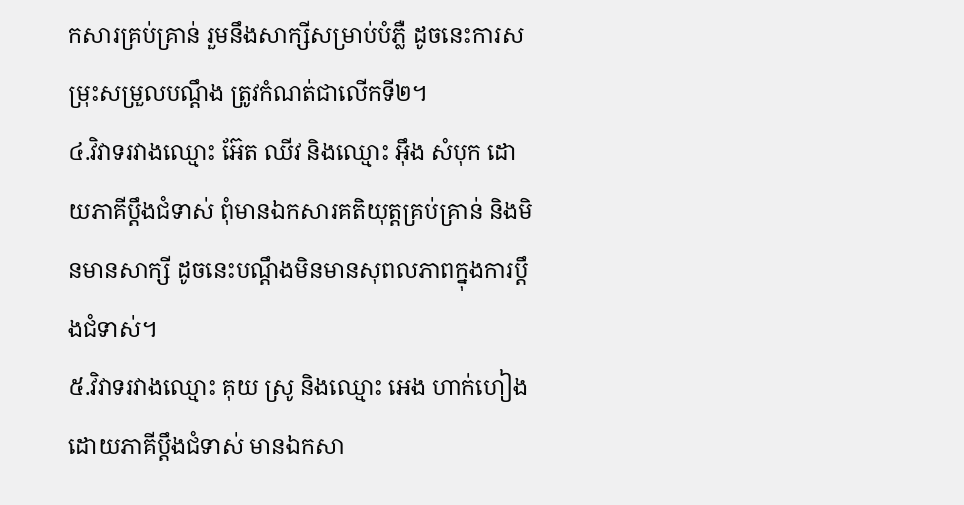កសារគ្រប់គ្រាន់ រួមនឹងសាក្សីសម្រាប់បំភ្លឺ ដូចនេះការសម្រុះសម្រួលបណ្តឹង ត្រូវកំណត់ជាលើកទី២។
៤.វិវាទរវាងឈ្មោះ អ៊ែត ឈីវ និងឈ្មោះ អ៊ឹង សំបុក ដោយភាគីប្តឹងជំទាស់ ពុំមានឯកសារគតិយុត្តគ្រប់គ្រាន់ និងមិនមានសាក្សី ដូចនេះបណ្តឹងមិនមានសុពលភាពក្នុងការប្តឹងជំទាស់។
៥.វិវាទរវាងឈ្មោះ គុយ ស្រូ និងឈ្មោះ អេង ហាក់ហៀង ដោយភាគីប្តឹងជំទាស់ មានឯកសា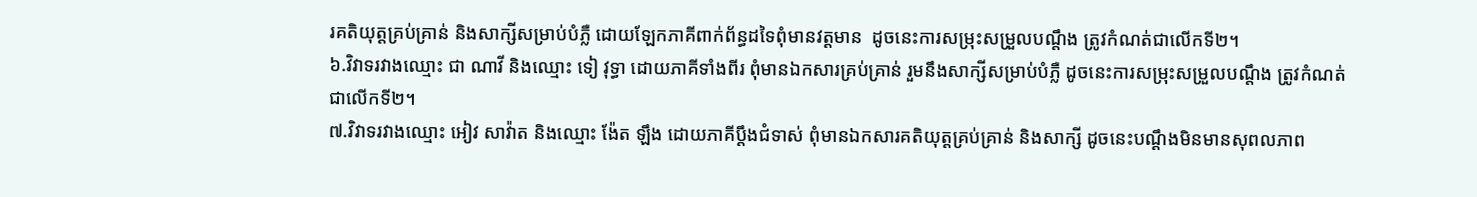រគតិយុត្តគ្រប់គ្រាន់ និងសាក្សីសម្រាប់បំភ្លឺ ដោយឡែកភាគីពាក់ព័ន្ធដទៃពុំមានវត្តមាន  ដូចនេះការសម្រុះសម្រួលបណ្តឹង ត្រូវកំណត់ជាលើកទី២។
៦.វិវាទរវាងឈ្មោះ ជា ណាវី និងឈ្មោះ ទៀ វុទ្ធា ដោយភាគីទាំងពីរ ពុំមានឯកសារគ្រប់គ្រាន់ រួមនឹងសាក្សីសម្រាប់បំភ្លឺ ដូចនេះការសម្រុះសម្រួលបណ្តឹង ត្រូវកំណត់ជាលើកទី២។
៧.វិវាទរវាងឈ្មោះ អៀវ សាវ៉ាត និងឈ្មោះ ង៉ែត ឡឹង ដោយភាគីប្តឹងជំទាស់ ពុំមានឯកសារគតិយុត្តគ្រប់គ្រាន់ និងសាក្សី ដូចនេះបណ្តឹងមិនមានសុពលភាព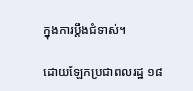ក្នុងការប្តឹងជំទាស់។

ដោយឡែកប្រជាពលរដ្ឋ ១៨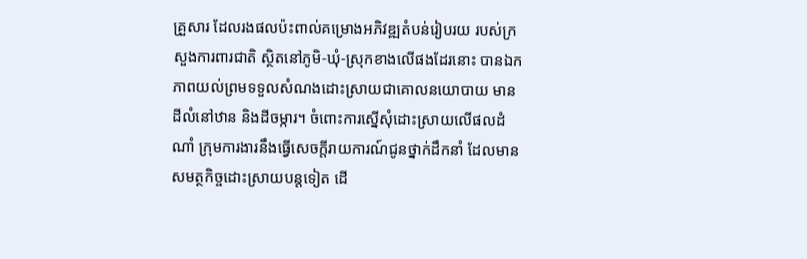គ្រួសារ ដែលរងផលប៉ះពាល់គម្រោងអភិវឌ្ឍតំបន់រៀបរយ របស់ក្រសួងការពារជាតិ ស្ថិតនៅភូមិ-ឃុំ-ស្រុកខាងលើផងដែរនោះ បានឯកភាពយល់ព្រមទទួលសំណងដោះស្រាយជាគោលនយោបាយ មានដីលំនៅឋាន និងដីចម្ការ។ ចំពោះការស្នើសុំដោះស្រាយលើផលដំណាំ ក្រុមការងារនឹងធ្វើសេចក្តីរាយការណ៍ជូនថ្នាក់ដឹកនាំ ដែលមានសមត្ថកិច្ចដោះស្រាយបន្តទៀត ដើ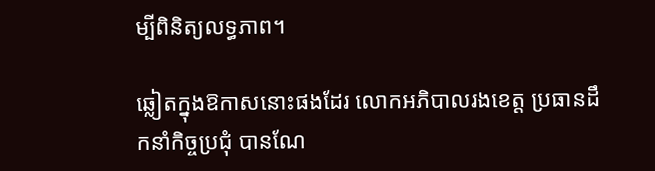ម្បីពិនិត្យលទ្ធភាព។

ឆ្លៀតក្នុងឱកាសនោះផងដែរ លោកអភិបាលរងខេត្ត ប្រធានដឹកនាំកិច្ចប្រជុំ បានណែ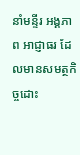នាំមន្ទីរ អង្គភាព អាជ្ញាធរ ដែលមានសមត្ថកិច្ចដោះ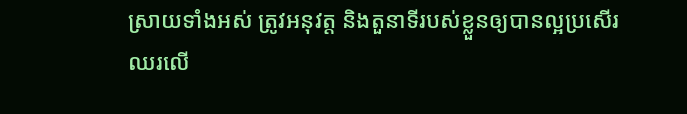ស្រាយទាំងអស់ ត្រូវអនុវត្ត និងតួនាទីរបស់ខ្លួនឲ្យបានល្អប្រសើរឈរលើ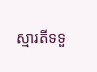ស្មារតីទទួ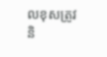លខុសត្រូវ និ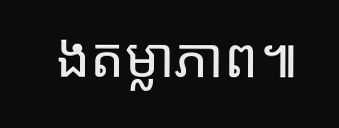ងតម្លាភាព៕